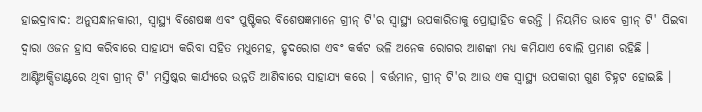ହାଇଦ୍ରାବାଦ: ଅନୁସନ୍ଧାନକାରୀ, ସ୍ୱାସ୍ଥ୍ୟ ବିଶେଷଜ୍ଞ ଏବଂ ପୁଷ୍ଟିକର ବିଶେଷଜ୍ଞମାନେ ଗ୍ରୀନ୍ ଟି'ର ସ୍ୱାସ୍ଥ୍ୟ ଉପକାରିତାକୁ ପ୍ରୋତ୍ସାହିତ କରନ୍ତି । ନିୟମିତ ଭାବେ ଗ୍ରୀନ୍ ଟି' ପିଇବା ଦ୍ୱାରା ଓଜନ ହ୍ରାସ କରିବାରେ ସାହାଯ୍ୟ କରିବା ସହିତ ମଧୁମେହ, ହୃଦରୋଗ ଏବଂ କର୍କଟ ଭଳି ଅନେକ ରୋଗର ଆଶଙ୍କା ମଧ୍ୟ କମିଯାଏ ବୋଲି ପ୍ରମାଣ ରହିଛି । ଆଣ୍ଟିଅକ୍ସିଡାଣ୍ଟରେ ଥିବା ଗ୍ରୀନ୍ ଟି' ମସ୍ତିଷ୍କର କାର୍ଯ୍ୟରେ ଉନ୍ନତି ଆଣିବାରେ ସାହାଯ୍ୟ କରେ । ବର୍ତ୍ତମାନ, ଗ୍ରୀନ୍ ଟି'ର ଆଉ ଏକ ସ୍ବାସ୍ଥ୍ୟ ଉପକାରୀ ଗୁଣ ଚିହ୍ନଟ ହୋଇଛି ।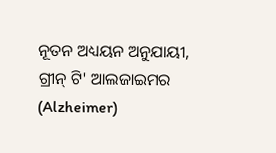ନୂତନ ଅଧ୍ୟୟନ ଅନୁଯାୟୀ, ଗ୍ରୀନ୍ ଟି' ଆଲଜାଇମର (Alzheimer)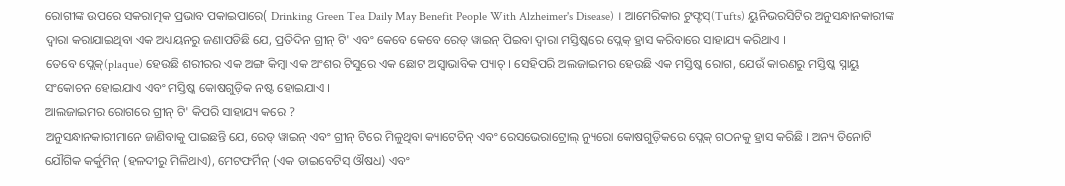ରୋଗୀଙ୍କ ଉପରେ ସକରାତ୍ମକ ପ୍ରଭାବ ପକାଇପାରେ( Drinking Green Tea Daily May Benefit People With Alzheimer's Disease) । ଆମେରିକାର ଟୁଫ୍ଟସ୍(Tufts) ୟୁନିଭରସିଟିର ଅନୁସନ୍ଧାନକାରୀଙ୍କ ଦ୍ବାରା କରାଯାଇଥିବା ଏକ ଅଧ୍ୟୟନରୁ ଜଣାପଡିଛି ଯେ, ପ୍ରତିଦିନ ଗ୍ରୀନ୍ ଟି' ଏବଂ କେବେ କେବେ ରେଡ୍ ୱାଇନ୍ ପିଇବା ଦ୍ବାରା ମସ୍ତିଷ୍କରେ ପ୍ଲେକ୍ ହ୍ରାସ କରିବାରେ ସାହାଯ୍ୟ କରିଥାଏ ।
ତେବେ ପ୍ଲେକ୍(plaque) ହେଉଛି ଶରୀରର ଏକ ଅଙ୍ଗ କିମ୍ବା ଏକ ଅଂଶର ଟିସୁରେ ଏକ ଛୋଟ ଅସ୍ୱାଭାବିକ ପ୍ୟାଚ୍ । ସେହିପରି ଅଲଜାଇମର ହେଉଛି ଏକ ମସ୍ତିଷ୍କ ରୋଗ, ଯେଉଁ କାରଣରୁ ମସ୍ତିଷ୍କ ସ୍ନାୟୁ ସଂକୋଚନ ହୋଇଯାଏ ଏବଂ ମସ୍ତିଷ୍କ କୋଷଗୁଡ଼ିକ ନଷ୍ଟ ହୋଇଯାଏ ।
ଆଲଜାଇମର ରୋଗରେ ଗ୍ରୀନ୍ ଟି' କିପରି ସାହାଯ୍ୟ କରେ ?
ଅନୁସନ୍ଧାନକାରୀମାନେ ଜାଣିବାକୁ ପାଇଛନ୍ତି ଯେ, ରେଡ୍ ୱାଇନ୍ ଏବଂ ଗ୍ରୀନ୍ ଟିରେ ମିଳୁଥିବା କ୍ୟାଟେଚିନ୍ ଏବଂ ରେସଭେରାଟ୍ରୋଲ୍ ନ୍ୟୁରୋ କୋଷଗୁଡ଼ିକରେ ପ୍ଲେକ୍ ଗଠନକୁ ହ୍ରାସ କରିଛି । ଅନ୍ୟ ତିନୋଟି ଯୌଗିକ କର୍କୁମିନ୍ (ହଳଦୀରୁ ମିଳିଥାଏ), ମେଟଫର୍ମିନ୍ (ଏକ ଡାଇବେଟିସ୍ ଔଷଧ) ଏବଂ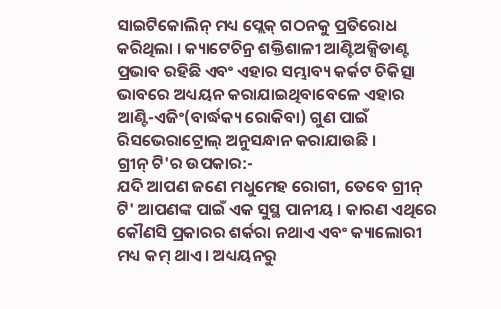ସାଇଟିକୋଲିନ୍ ମଧ୍ୟ ପ୍ଲେକ୍ ଗଠନକୁ ପ୍ରତିରୋଧ କରିଥିଲା । କ୍ୟାଟେଚିନ୍ର ଶକ୍ତିଶାଳୀ ଆଣ୍ଟିଅକ୍ସିଡାଣ୍ଟ ପ୍ରଭାବ ରହିଛି ଏବଂ ଏହାର ସମ୍ଭାବ୍ୟ କର୍କଟ ଚିକିତ୍ସା ଭାବରେ ଅଧ୍ୟୟନ କରାଯାଇଥିବାବେଳେ ଏହାର ଆଣ୍ଟି-ଏଜିଂ(ବାର୍ଦ୍ଧକ୍ୟ ରୋକିବା) ଗୁଣ ପାଇଁ ରିସଭେରାଟ୍ରୋଲ୍ ଅନୁସନ୍ଧାନ କରାଯାଉଛି ।
ଗ୍ରୀନ୍ ଟି'ର ଉପକାର:-
ଯଦି ଆପଣ ଜଣେ ମଧୁମେହ ରୋଗୀ, ତେବେ ଗ୍ରୀନ୍ ଟି' ଆପଣଙ୍କ ପାଇଁ ଏକ ସୁସ୍ଥ ପାନୀୟ । କାରଣ ଏଥିରେ କୌଣସି ପ୍ରକାରର ଶର୍କରା ନଥାଏ ଏବଂ କ୍ୟାଲୋରୀ ମଧ୍ୟ କମ୍ ଥାଏ । ଅଧ୍ୟୟନରୁ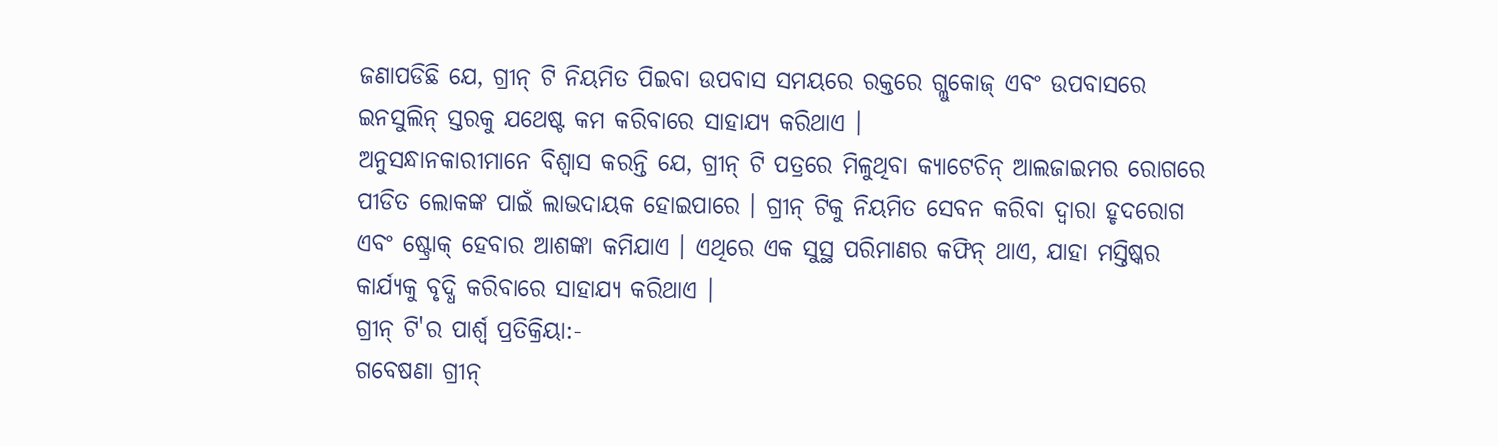ଜଣାପଡିଛି ଯେ, ଗ୍ରୀନ୍ ଟି ନିୟମିତ ପିଇବା ଉପବାସ ସମୟରେ ରକ୍ତରେ ଗ୍ଲୁକୋଜ୍ ଏବଂ ଉପବାସରେ ଇନସୁଲିନ୍ ସ୍ତରକୁ ଯଥେଷ୍ଟ କମ କରିବାରେ ସାହାଯ୍ୟ କରିଥାଏ ।
ଅନୁସନ୍ଧାନକାରୀମାନେ ବିଶ୍ବାସ କରନ୍ତି ଯେ, ଗ୍ରୀନ୍ ଟି ପତ୍ରରେ ମିଳୁଥିବା କ୍ୟାଟେଚିନ୍ ଆଲଜାଇମର ରୋଗରେ ପୀଡିତ ଲୋକଙ୍କ ପାଇଁ ଲାଭଦାୟକ ହୋଇପାରେ । ଗ୍ରୀନ୍ ଟିକୁ ନିୟମିତ ସେବନ କରିବା ଦ୍ୱାରା ହୃଦରୋଗ ଏବଂ ଷ୍ଟ୍ରୋକ୍ ହେବାର ଆଶଙ୍କା କମିଯାଏ । ଏଥିରେ ଏକ ସୁସ୍ଥ ପରିମାଣର କଫିନ୍ ଥାଏ, ଯାହା ମସ୍ତିଷ୍କର କାର୍ଯ୍ୟକୁ ବୃଦ୍ଧି କରିବାରେ ସାହାଯ୍ୟ କରିଥାଏ ।
ଗ୍ରୀନ୍ ଟି'ର ପାର୍ଶ୍ୱ ପ୍ରତିକ୍ରିୟା:-
ଗବେଷଣା ଗ୍ରୀନ୍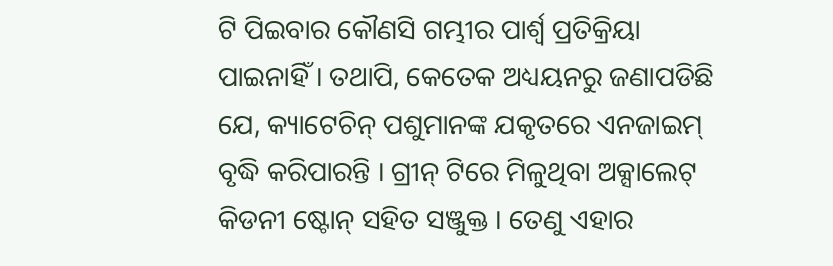ଟି ପିଇବାର କୌଣସି ଗମ୍ଭୀର ପାର୍ଶ୍ୱ ପ୍ରତିକ୍ରିୟା ପାଇନାହିଁ । ତଥାପି, କେତେକ ଅଧ୍ୟୟନରୁ ଜଣାପଡିଛି ଯେ, କ୍ୟାଟେଚିନ୍ ପଶୁମାନଙ୍କ ଯକୃତରେ ଏନଜାଇମ୍ ବୃଦ୍ଧି କରିପାରନ୍ତି । ଗ୍ରୀନ୍ ଟିରେ ମିଳୁଥିବା ଅକ୍ସାଲେଟ୍ କିଡନୀ ଷ୍ଟୋନ୍ ସହିତ ସଞ୍ଜୁକ୍ତ । ତେଣୁ ଏହାର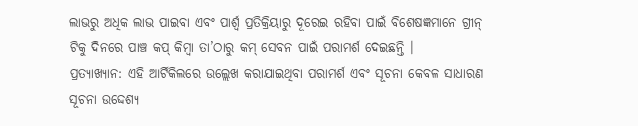ଲାଭରୁ ଅଧିକ ଲାଭ ପାଇବା ଏବଂ ପାର୍ଶ୍ୱ ପ୍ରତିକ୍ରିୟାରୁ ଦୂରେଇ ରହିବା ପାଇଁ ବିଶେଷଜ୍ଞମାନେ ଗ୍ରୀନ୍ ଟିକୁ ଦିନରେ ପାଞ୍ଚ କପ୍ କିମ୍ବା ତା’ଠାରୁ କମ୍ ସେବନ ପାଇଁ ପରାମର୍ଶ ଦେଇଛନ୍ତି ।
ପ୍ରତ୍ୟାଖ୍ୟାନ: ଏହି ଆର୍ଟିକିଲରେ ଉଲ୍ଲେଖ କରାଯାଇଥିବା ପରାମର୍ଶ ଏବଂ ସୂଚନା କେବଳ ସାଧାରଣ ସୂଚନା ଉଦ୍ଦେଶ୍ୟ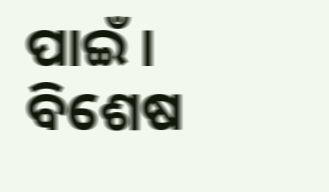ପାଇଁ । ବିଶେଷ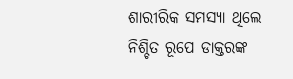ଶାରୀରିକ ସମସ୍ୟା ଥିଲେ ନିଶ୍ଚିତ ରୂପେ ଡାକ୍ତରଙ୍କ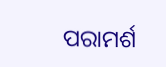ପରାମର୍ଶ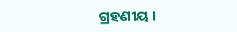ଗ୍ରହଣୀୟ ।